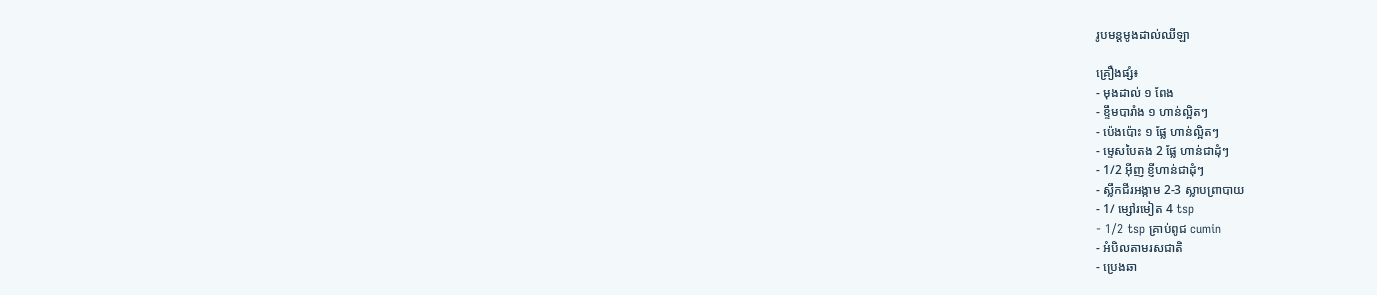រូបមន្តមូងដាល់ឈីឡា

គ្រឿងផ្សំ៖
- មុងដាល់ ១ ពែង
- ខ្ទឹមបារាំង ១ ហាន់ល្អិតៗ
- ប៉េងប៉ោះ ១ ផ្លែ ហាន់ល្អិតៗ
- ម្ទេសបៃតង 2 ផ្លែ ហាន់ជាដុំៗ
- 1/2 អ៊ីញ ខ្ញីហាន់ជាដុំៗ
- ស្លឹកជីរអង្កាម 2-3 ស្លាបព្រាបាយ
- 1/ ម្សៅរមៀត 4 tsp
- 1/2 tsp គ្រាប់ពូជ cumin
- អំបិលតាមរសជាតិ
- ប្រេងឆា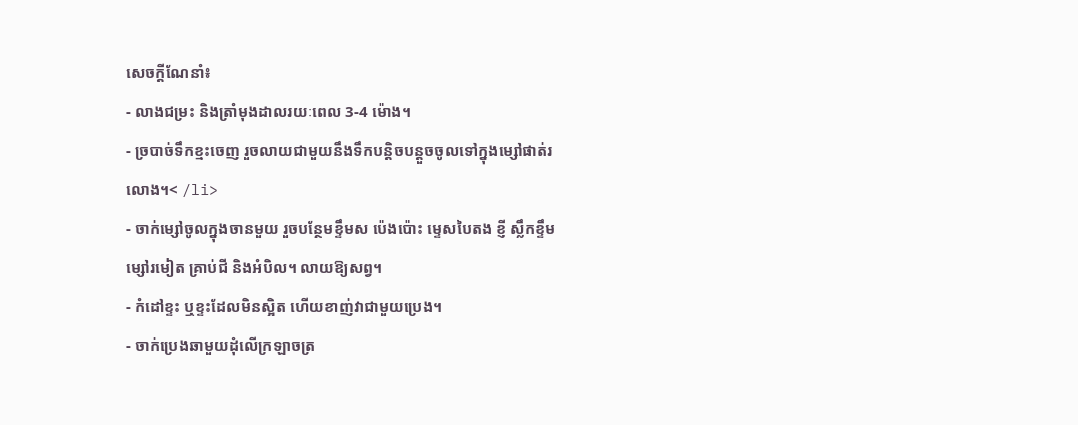សេចក្តីណែនាំ៖
- លាងជម្រះ និងត្រាំមុងដាលរយៈពេល 3-4 ម៉ោង។
- ច្របាច់ទឹកខ្មះចេញ រួចលាយជាមួយនឹងទឹកបន្តិចបន្តួចចូលទៅក្នុងម្សៅផាត់រលោង។< /li>
- ចាក់ម្សៅចូលក្នុងចានមួយ រួចបន្ថែមខ្ទឹមស ប៉េងប៉ោះ ម្ទេសបៃតង ខ្ញី ស្លឹកខ្ទឹម ម្សៅរមៀត គ្រាប់ជី និងអំបិល។ លាយឱ្យសព្វ។
- កំដៅខ្ទះ ឬខ្ទះដែលមិនស្អិត ហើយខាញ់វាជាមួយប្រេង។
- ចាក់ប្រេងឆាមួយដុំលើក្រឡាចត្រ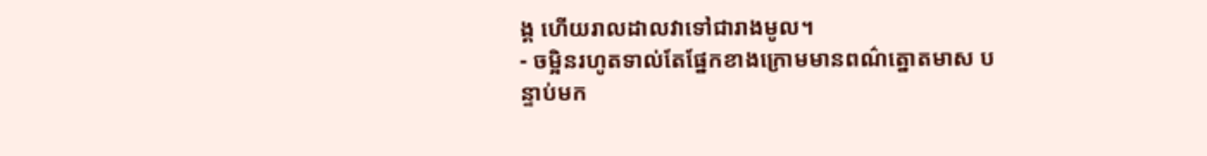ង្គ ហើយរាលដាលវាទៅជារាងមូល។
- ចម្អិនរហូតទាល់តែផ្នែកខាងក្រោមមានពណ៌ត្នោតមាស បន្ទាប់មក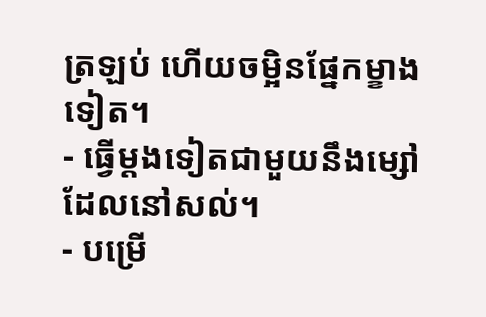ត្រឡប់ ហើយចម្អិនផ្នែកម្ខាងទៀត។
- ធ្វើម្តងទៀតជាមួយនឹងម្សៅដែលនៅសល់។
- បម្រើ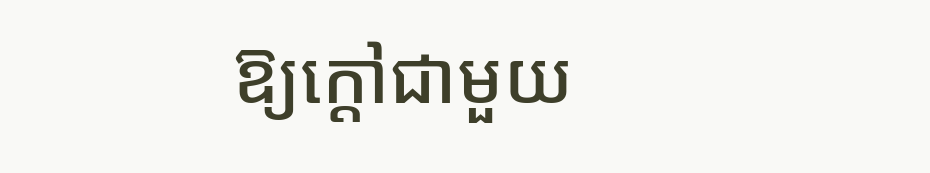ឱ្យក្តៅជាមួយ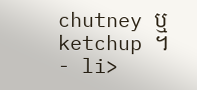chutney ឬ ketchup ។
- li>